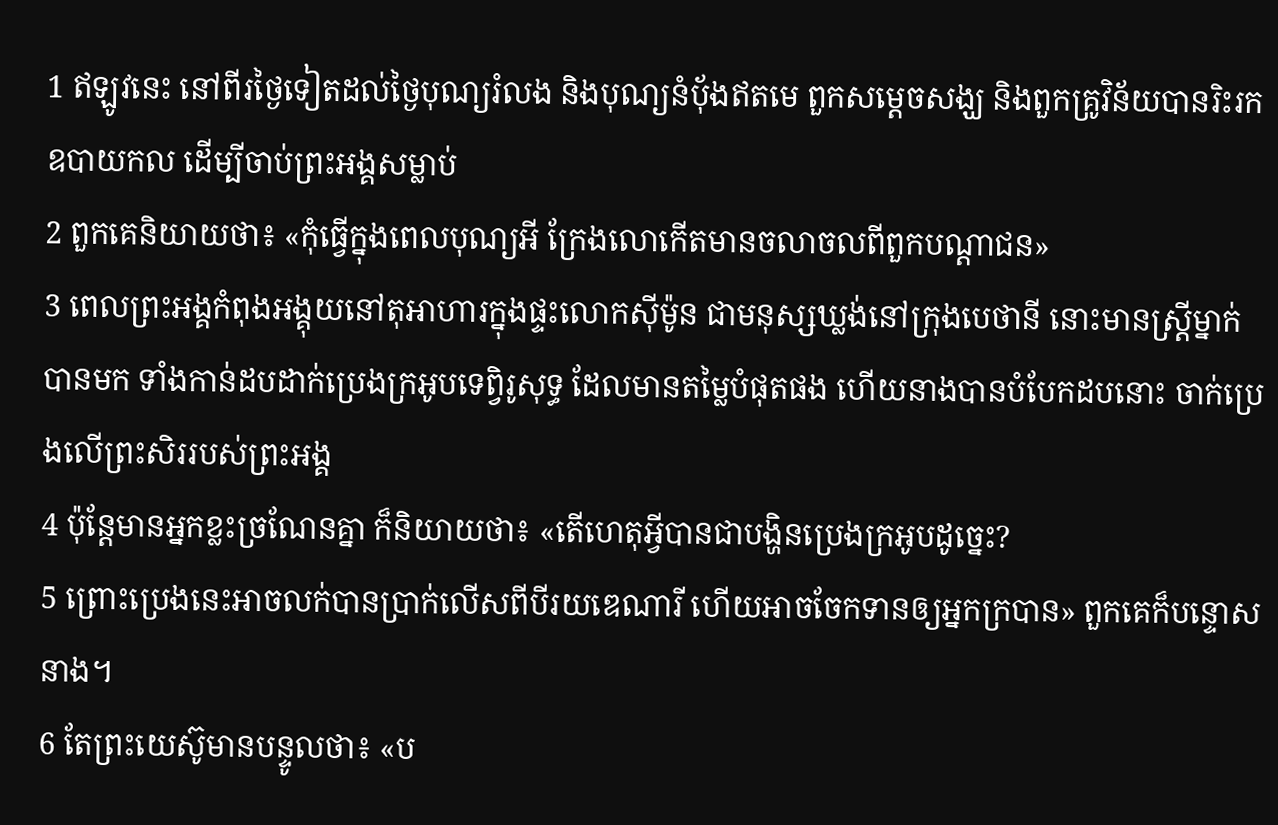1 ឥឡូវនេះ នៅពីរថ្ងៃទៀតដល់ថ្ងៃបុណ្យរំលង និងបុណ្យនំបុ័ងឥតមេ ពួកសម្ដេចសង្ឃ និងពួកគ្រូវិន័យបានរិះរកឧបាយកល ដើម្បីចាប់ព្រះអង្គសម្លាប់
2 ពួកគេនិយាយថា៖ «កុំធ្វើក្នុងពេលបុណ្យអី ក្រែងលោកើតមានចលាចលពីពួកបណ្ដាជន»
3 ពេលព្រះអង្គកំពុងអង្គុយនៅតុអាហារក្នុងផ្ទះលោកស៊ីម៉ូន ជាមនុស្សឃ្លង់នៅក្រុងបេថានី នោះមានស្ដ្រីម្នាក់បានមក ទាំងកាន់ដបដាក់ប្រេងក្រអូបទេពិ្វរូសុទ្ធ ដែលមានតម្លៃបំផុតផង ហើយនាងបានបំបែកដបនោះ ចាក់ប្រេងលើព្រះសិររបស់ព្រះអង្គ
4 ប៉ុន្ដែមានអ្នកខ្លះច្រណែនគ្នា ក៏និយាយថា៖ «តើហេតុអ្វីបានជាបង្ហិនប្រេងក្រអូបដូច្នេះ?
5 ព្រោះប្រេងនេះអាចលក់បានប្រាក់លើសពីបីរយឌេណារី ហើយអាចចែកទានឲ្យអ្នកក្របាន» ពួកគេក៏បន្ទោសនាង។
6 តែព្រះយេស៊ូមានបន្ទូលថា៖ «ប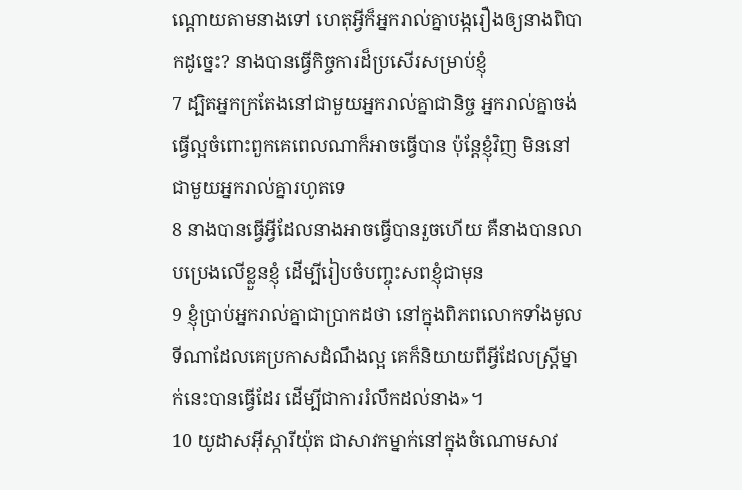ណ្ដោយតាមនាងទៅ ហេតុអ្វីក៏អ្នករាល់គ្នាបង្ករឿងឲ្យនាងពិបាកដូច្នេះ? នាងបានធ្វើកិច្ចការដ៏ប្រសើរសម្រាប់ខ្ញុំ
7 ដ្បិតអ្នកក្រតែងនៅជាមួយអ្នករាល់គ្នាជានិច្ច អ្នករាល់គ្នាចង់ធ្វើល្អចំពោះពួកគេពេលណាក៏អាចធ្វើបាន ប៉ុន្ដែខ្ញុំវិញ មិននៅជាមួយអ្នករាល់គ្នារហូតទេ
8 នាងបានធ្វើអ្វីដែលនាងអាចធ្វើបានរួចហើយ គឺនាងបានលាបប្រេងលើខ្លួនខ្ញុំ ដើម្បីរៀបចំបញ្ចុះសពខ្ញុំជាមុន
9 ខ្ញុំប្រាប់អ្នករាល់គ្នាជាប្រាកដថា នៅក្នុងពិភពលោកទាំងមូល ទីណាដែលគេប្រកាសដំណឹងល្អ គេក៏និយាយពីអ្វីដែលស្ដ្រីម្នាក់នេះបានធ្វើដែរ ដើម្បីជាការរំលឹកដល់នាង»។
10 យូដាសអ៊ីស្ការីយ៉ុត ជាសាវកម្នាក់នៅក្នុងចំណោមសាវ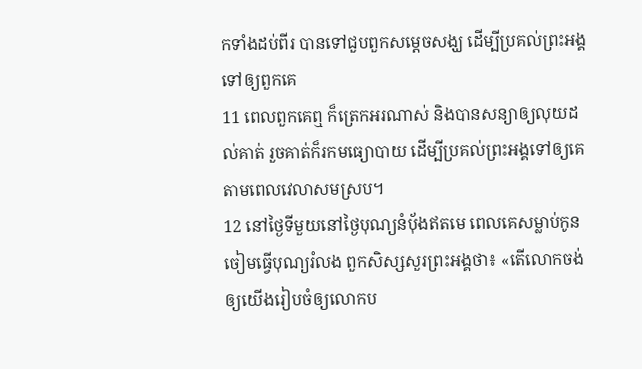កទាំងដប់ពីរ បានទៅជួបពួកសម្ដេចសង្ឃ ដើម្បីប្រគល់ព្រះអង្គទៅឲ្យពួកគេ
11 ពេលពួកគេឮ ក៏ត្រេកអរណាស់ និងបានសន្យាឲ្យលុយដល់គាត់ រួចគាត់ក៏រកមធ្យោបាយ ដើម្បីប្រគល់ព្រះអង្គទៅឲ្យគេតាមពេលវេលាសមស្រប។
12 នៅថ្ងៃទីមួយនៅថ្ងៃបុណ្យនំបុ័ងឥតមេ ពេលគេសម្លាប់កូនចៀមធ្វើបុណ្យរំលង ពួកសិស្សសួរព្រះអង្គថា៖ «តើលោកចង់ឲ្យយើងរៀបចំឲ្យលោកប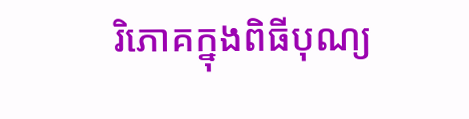រិភោគក្នុងពិធីបុណ្យ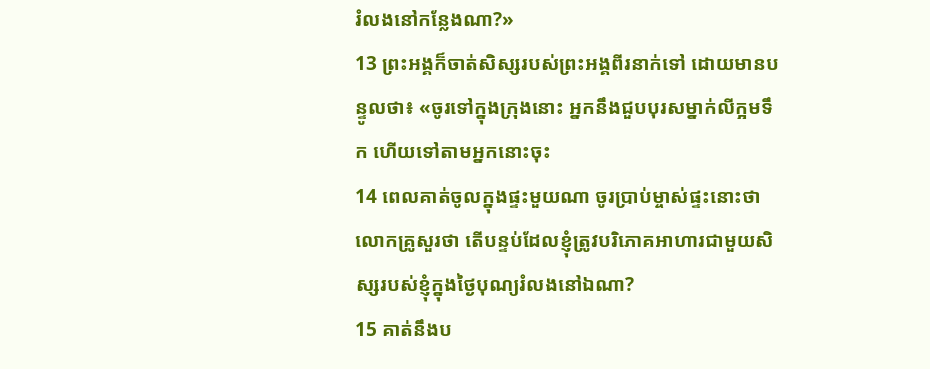រំលងនៅកន្លែងណា?»
13 ព្រះអង្គក៏ចាត់សិស្សរបស់ព្រះអង្គពីរនាក់ទៅ ដោយមានបន្ទូលថា៖ «ចូរទៅក្នុងក្រុងនោះ អ្នកនឹងជួបបុរសម្នាក់លីក្អមទឹក ហើយទៅតាមអ្នកនោះចុះ
14 ពេលគាត់ចូលក្នុងផ្ទះមួយណា ចូរប្រាប់ម្ចាស់ផ្ទះនោះថា លោកគ្រូសួរថា តើបន្ទប់ដែលខ្ញុំត្រូវបរិភោគអាហារជាមួយសិស្សរបស់ខ្ញុំក្នុងថ្ងៃបុណ្យរំលងនៅឯណា?
15 គាត់នឹងប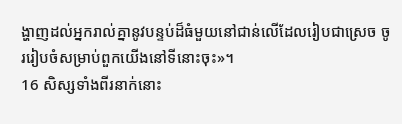ង្ហាញដល់អ្នករាល់គ្នានូវបន្ទប់ដ៏ធំមួយនៅជាន់លើដែលរៀបជាស្រេច ចូររៀបចំសម្រាប់ពួកយើងនៅទីនោះចុះ»។
16 សិស្សទាំងពីរនាក់នោះ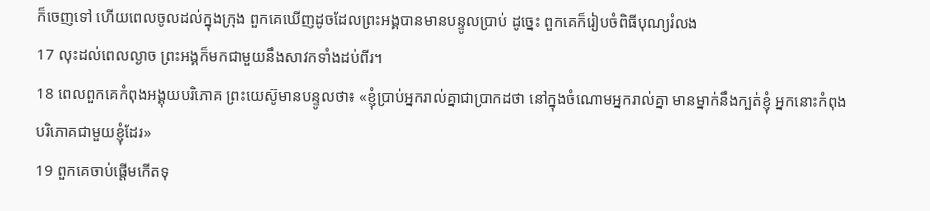ក៏ចេញទៅ ហើយពេលចូលដល់ក្នុងក្រុង ពួកគេឃើញដូចដែលព្រះអង្គបានមានបន្ទូលប្រាប់ ដូច្នេះ ពួកគេក៏រៀបចំពិធីបុណ្យរំលង
17 លុះដល់ពេលល្ងាច ព្រះអង្គក៏មកជាមួយនឹងសាវកទាំងដប់ពីរ។
18 ពេលពួកគេកំពុងអង្គុយបរិភោគ ព្រះយេស៊ូមានបន្ទូលថា៖ «ខ្ញុំប្រាប់អ្នករាល់គ្នាជាប្រាកដថា នៅក្នុងចំណោមអ្នករាល់គ្នា មានម្នាក់នឹងក្បត់ខ្ញុំ អ្នកនោះកំពុងបរិភោគជាមួយខ្ញុំដែរ»
19 ពួកគេចាប់ផ្ដើមកើតទុ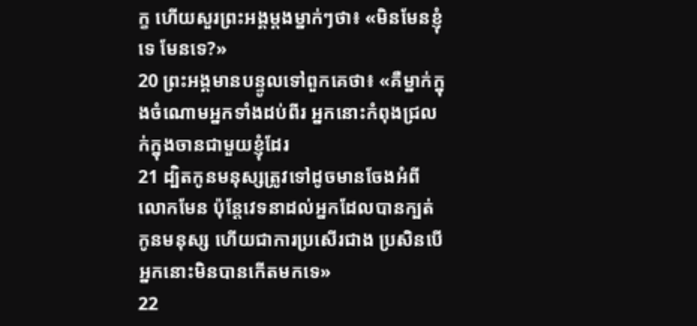ក្ខ ហើយសួរព្រះអង្គម្ដងម្នាក់ៗថា៖ «មិនមែនខ្ញុំទេ មែនទេ?»
20 ព្រះអង្គមានបន្ទូលទៅពួកគេថា៖ «គឺម្នាក់ក្នុងចំណោមអ្នកទាំងដប់ពីរ អ្នកនោះកំពុងជ្រលក់ក្នុងចានជាមួយខ្ញុំដែរ
21 ដ្បិតកូនមនុស្សត្រូវទៅដូចមានចែងអំពីលោកមែន ប៉ុន្ដែវេទនាដល់អ្នកដែលបានក្បត់កូនមនុស្ស ហើយជាការប្រសើរជាង ប្រសិនបើអ្នកនោះមិនបានកើតមកទេ»
22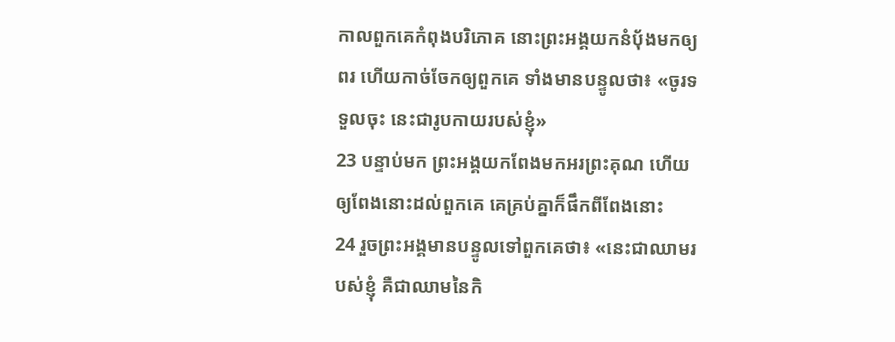កាលពួកគេកំពុងបរិភោគ នោះព្រះអង្គយកនំប៉័ងមកឲ្យពរ ហើយកាច់ចែកឲ្យពួកគេ ទាំងមានបន្ទូលថា៖ «ចូរទទួលចុះ នេះជារូបកាយរបស់ខ្ញុំ»
23 បន្ទាប់មក ព្រះអង្គយកពែងមកអរព្រះគុណ ហើយឲ្យពែងនោះដល់ពួកគេ គេគ្រប់គ្នាក៏ផឹកពីពែងនោះ
24 រួចព្រះអង្គមានបន្ទូលទៅពួកគេថា៖ «នេះជាឈាមរបស់ខ្ញុំ គឺជាឈាមនៃកិ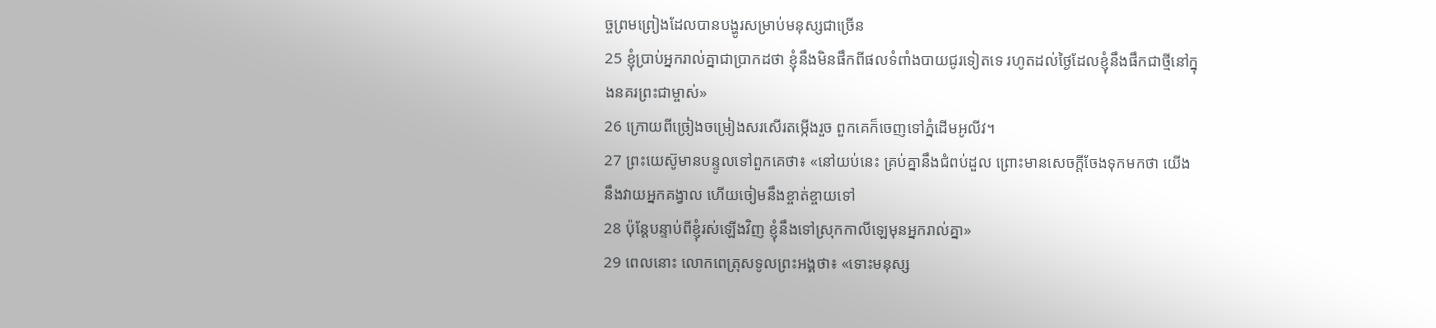ច្ចព្រមព្រៀងដែលបានបង្ហូរសម្រាប់មនុស្សជាច្រើន
25 ខ្ញុំប្រាប់អ្នករាល់គ្នាជាប្រាកដថា ខ្ញុំនឹងមិនផឹកពីផលទំពាំងបាយជូរទៀតទេ រហូតដល់ថ្ងៃដែលខ្ញុំនឹងផឹកជាថ្មីនៅក្នុងនគរព្រះជាម្ចាស់»
26 ក្រោយពីច្រៀងចម្រៀងសរសើរតម្កើងរួច ពួកគេក៏ចេញទៅភ្នំដើមអូលីវ។
27 ព្រះយេស៊ូមានបន្ទូលទៅពួកគេថា៖ «នៅយប់នេះ គ្រប់គ្នានឹងជំពប់ដួល ព្រោះមានសេចក្ដីចែងទុកមកថា យើងនឹងវាយអ្នកគង្វាល ហើយចៀមនឹងខ្ចាត់ខ្ចាយទៅ
28 ប៉ុន្ដែបន្ទាប់ពីខ្ញុំរស់ឡើងវិញ ខ្ញុំនឹងទៅស្រុកកាលីឡេមុនអ្នករាល់គ្នា»
29 ពេលនោះ លោកពេត្រុសទូលព្រះអង្គថា៖ «ទោះមនុស្ស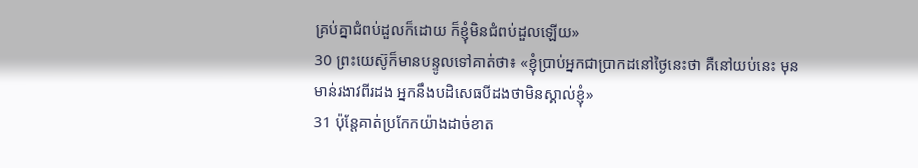គ្រប់គ្នាជំពប់ដួលក៏ដោយ ក៏ខ្ញុំមិនជំពប់ដួលឡើយ»
30 ព្រះយេស៊ូក៏មានបន្ទូលទៅគាត់ថា៖ «ខ្ញុំប្រាប់អ្នកជាប្រាកដនៅថ្ងៃនេះថា គឺនៅយប់នេះ មុនមាន់រងាវពីរដង អ្នកនឹងបដិសេធបីដងថាមិនស្គាល់ខ្ញុំ»
31 ប៉ុន្ដែគាត់ប្រកែកយ៉ាងដាច់ខាត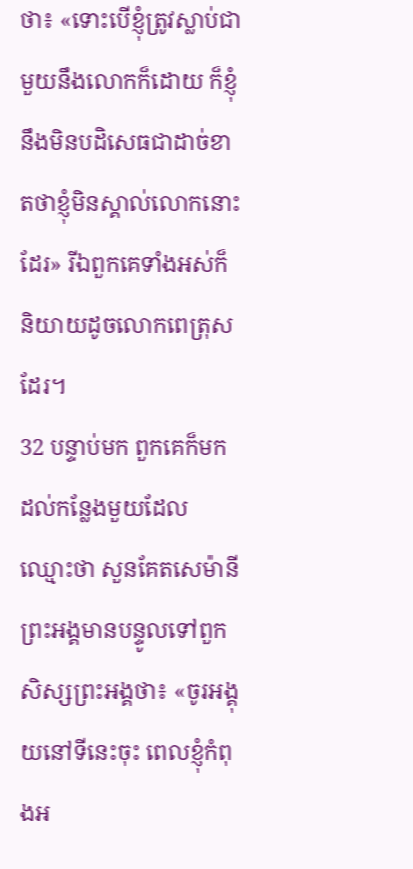ថា៖ «ទោះបើខ្ញុំត្រូវស្លាប់ជាមួយនឹងលោកក៏ដោយ ក៏ខ្ញុំនឹងមិនបដិសេធជាដាច់ខាតថាខ្ញុំមិនស្គាល់លោកនោះដែរ» រីឯពួកគេទាំងអស់ក៏និយាយដូចលោកពេត្រុសដែរ។
32 បន្ទាប់មក ពួកគេក៏មកដល់កន្លែងមួយដែលឈ្មោះថា សួនគែតសេម៉ានី ព្រះអង្គមានបន្ទូលទៅពួកសិស្សព្រះអង្គថា៖ «ចូរអង្គុយនៅទីនេះចុះ ពេលខ្ញុំកំពុងអ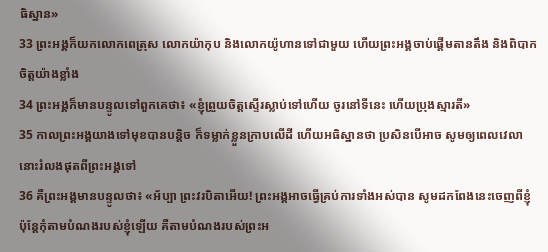ធិស្ឋាន»
33 ព្រះអង្គក៏យកលោកពេត្រុស លោកយ៉ាកុប និងលោកយ៉ូហានទៅជាមួយ ហើយព្រះអង្គចាប់ផ្ដើមតានតឹង និងពិបាកចិត្ដយ៉ាងខ្លាំង
34 ព្រះអង្គក៏មានបន្ទូលទៅពួកគេថា៖ «ខ្ញុំព្រួយចិត្ដស្ទើរស្លាប់ទៅហើយ ចូរនៅទីនេះ ហើយប្រុងស្មារតី»
35 កាលព្រះអង្គយាងទៅមុខបានបន្ដិច ក៏ទម្លាក់ខ្លួនក្រាបលើដី ហើយអធិស្ឋានថា ប្រសិនបើអាច សូមឲ្យពេលវេលានោះរំលងផុតពីព្រះអង្គទៅ
36 គឺព្រះអង្គមានបន្ទូលថា៖ «អ័ប្បា ព្រះវរបិតាអើយ! ព្រះអង្គអាចធ្វើគ្រប់ការទាំងអស់បាន សូមដកពែងនេះចេញពីខ្ញុំ ប៉ុន្ដែកុំតាមបំណងរបស់ខ្ញុំឡើយ គឺតាមបំណងរបស់ព្រះអ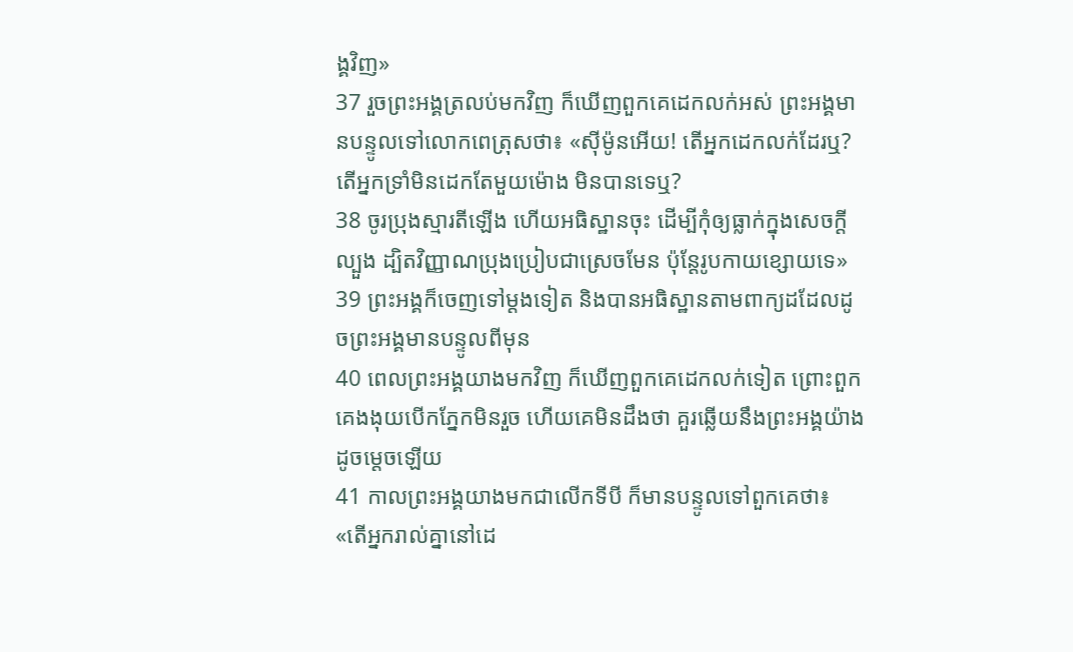ង្គវិញ»
37 រួចព្រះអង្គត្រលប់មកវិញ ក៏ឃើញពួកគេដេកលក់អស់ ព្រះអង្គមានបន្ទូលទៅលោកពេត្រុសថា៖ «ស៊ីម៉ូនអើយ! តើអ្នកដេកលក់ដែរឬ? តើអ្នកទ្រាំមិនដេកតែមួយម៉ោង មិនបានទេឬ?
38 ចូរប្រុងស្មារតីឡើង ហើយអធិស្ឋានចុះ ដើម្បីកុំឲ្យធ្លាក់ក្នុងសេចក្ដីល្បួង ដ្បិតវិញ្ញាណប្រុងប្រៀបជាស្រេចមែន ប៉ុន្ដែរូបកាយខ្សោយទេ»
39 ព្រះអង្គក៏ចេញទៅម្ដងទៀត និងបានអធិស្ឋានតាមពាក្យដដែលដូចព្រះអង្គមានបន្ទូលពីមុន
40 ពេលព្រះអង្គយាងមកវិញ ក៏ឃើញពួកគេដេកលក់ទៀត ព្រោះពួកគេងងុយបើកភ្នែកមិនរួច ហើយគេមិនដឹងថា គួរឆ្លើយនឹងព្រះអង្គយ៉ាងដូចម្ដេចឡើយ
41 កាលព្រះអង្គយាងមកជាលើកទីបី ក៏មានបន្ទូលទៅពួកគេថា៖ «តើអ្នករាល់គ្នានៅដេ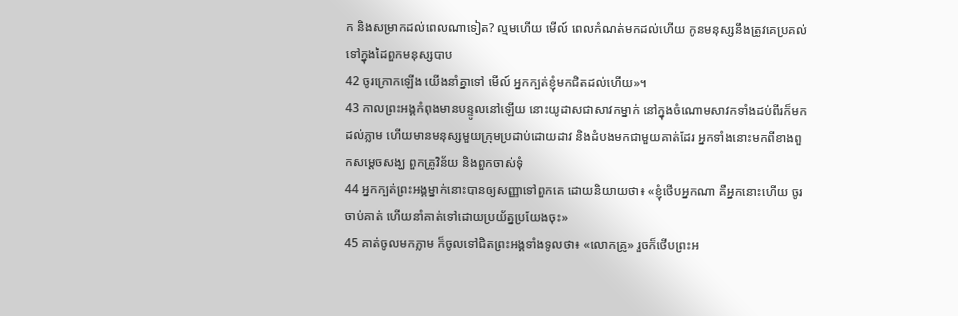ក និងសម្រាកដល់ពេលណាទៀត? ល្មមហើយ មើល៍ ពេលកំណត់មកដល់ហើយ កូនមនុស្សនឹងត្រូវគេប្រគល់ទៅក្នុងដៃពួកមនុស្សបាប
42 ចូរក្រោកឡើង យើងនាំគ្នាទៅ មើល៍ អ្នកក្បត់ខ្ញុំមកជិតដល់ហើយ»។
43 កាលព្រះអង្គកំពុងមានបន្ទូលនៅឡើយ នោះយូដាសជាសាវកម្នាក់ នៅក្នុងចំណោមសាវកទាំងដប់ពីរក៏មកដល់ភ្លាម ហើយមានមនុស្សមួយក្រុមប្រដាប់ដោយដាវ និងដំបងមកជាមួយគាត់ដែរ អ្នកទាំងនោះមកពីខាងពួកសម្ដេចសង្ឃ ពួកគ្រូវិន័យ និងពួកចាស់ទុំ
44 អ្នកក្បត់ព្រះអង្គម្នាក់នោះបានឲ្យសញ្ញាទៅពួកគេ ដោយនិយាយថា៖ «ខ្ញុំថើបអ្នកណា គឺអ្នកនោះហើយ ចូរចាប់គាត់ ហើយនាំគាត់ទៅដោយប្រយ័ត្នប្រយែងចុះ»
45 គាត់ចូលមកភ្លាម ក៏ចូលទៅជិតព្រះអង្គទាំងទូលថា៖ «លោកគ្រូ» រួចក៏ថើបព្រះអ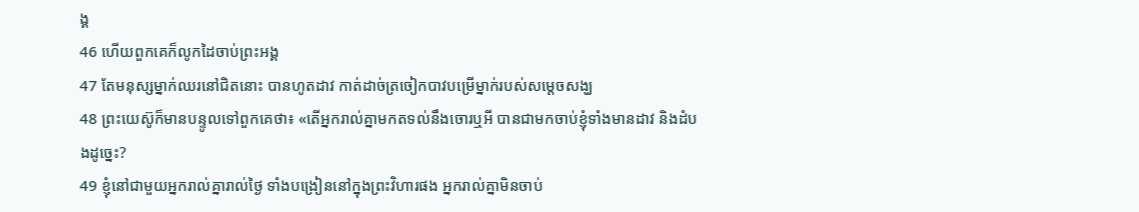ង្គ
46 ហើយពួកគេក៏លូកដៃចាប់ព្រះអង្គ
47 តែមនុស្សម្នាក់ឈរនៅជិតនោះ បានហូតដាវ កាត់ដាច់ត្រចៀកបាវបម្រើម្នាក់របស់សម្ដេចសង្ឃ
48 ព្រះយេស៊ូក៏មានបន្ទូលទៅពួកគេថា៖ «តើអ្នករាល់គ្នាមកតទល់នឹងចោរឬអី បានជាមកចាប់ខ្ញុំទាំងមានដាវ និងដំបងដូច្នេះ?
49 ខ្ញុំនៅជាមួយអ្នករាល់គ្នារាល់ថ្ងៃ ទាំងបង្រៀននៅក្នុងព្រះវិហារផង អ្នករាល់គ្នាមិនចាប់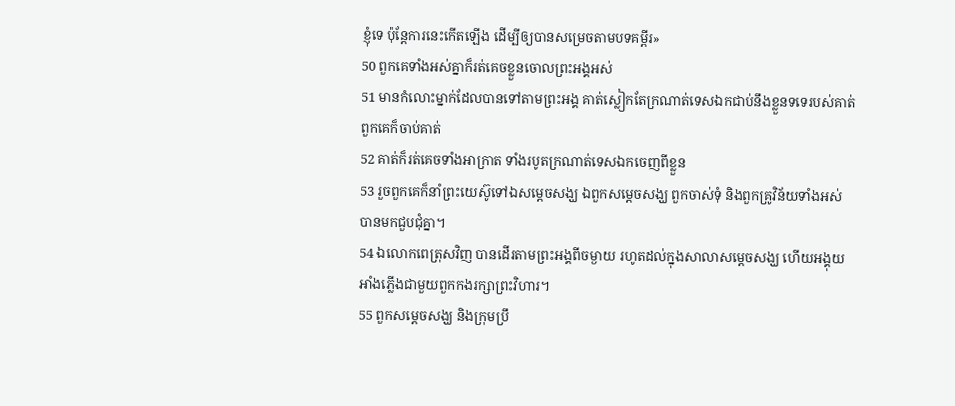ខ្ញុំទេ ប៉ុន្ដែការនេះកើតឡើង ដើម្បីឲ្យបានសម្រេចតាមបទគម្ពីរ»
50 ពួកគេទាំងអស់គ្នាក៏រត់គេចខ្លួនចោលព្រះអង្គអស់
51 មានកំលោះម្នាក់ដែលបានទៅតាមព្រះអង្គ គាត់ស្លៀកតែក្រណាត់ទេសឯកជាប់នឹងខ្លួនទទេរបស់គាត់ ពួកគេក៏ចាប់គាត់
52 គាត់ក៏រត់គេចទាំងអាក្រាត ទាំងរបូតក្រណាត់ទេសឯកចេញពីខ្លួន
53 រួចពួកគេក៏នាំព្រះយេស៊ូទៅឯសម្ដេចសង្ឃ ឯពួកសម្ដេចសង្ឃ ពួកចាស់ទុំ និងពួកគ្រូវិន័យទាំងអស់បានមកជួបជុំគ្នា។
54 ឯលោកពេត្រុសវិញ បានដើរតាមព្រះអង្គពីចម្ងាយ រហូតដល់ក្នុងសាលាសម្ដេចសង្ឃ ហើយអង្គុយអាំងភ្លើងជាមួយពួកកងរក្សាព្រះវិហារ។
55 ពួកសម្ដេចសង្ឃ និងក្រុមប្រឹ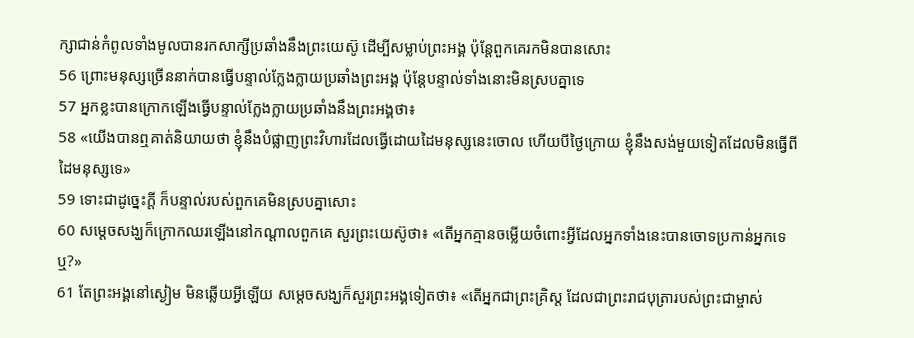ក្សាជាន់កំពូលទាំងមូលបានរកសាក្សីប្រឆាំងនឹងព្រះយេស៊ូ ដើម្បីសម្លាប់ព្រះអង្គ ប៉ុន្ដែពួកគេរកមិនបានសោះ
56 ព្រោះមនុស្សច្រើននាក់បានធ្វើបន្ទាល់ក្លែងក្លាយប្រឆាំងព្រះអង្គ ប៉ុន្ដែបន្ទាល់ទាំងនោះមិនស្របគ្នាទេ
57 អ្នកខ្លះបានក្រោកឡើងធ្វើបន្ទាល់ក្លែងក្លាយប្រឆាំងនឹងព្រះអង្គថា៖
58 «យើងបានឮគាត់និយាយថា ខ្ញុំនឹងបំផ្លាញព្រះវិហារដែលធ្វើដោយដៃមនុស្សនេះចោល ហើយបីថ្ងៃក្រោយ ខ្ញុំនឹងសង់មួយទៀតដែលមិនធ្វើពីដៃមនុស្សទេ»
59 ទោះជាដូច្នេះក្ដី ក៏បន្ទាល់របស់ពួកគេមិនស្របគ្នាសោះ
60 សម្ដេចសង្ឃក៏ក្រោកឈរឡើងនៅកណ្ដាលពួកគេ សួរព្រះយេស៊ូថា៖ «តើអ្នកគ្មានចម្លើយចំពោះអ្វីដែលអ្នកទាំងនេះបានចោទប្រកាន់អ្នកទេឬ?»
61 តែព្រះអង្គនៅស្ងៀម មិនឆ្លើយអ្វីឡើយ សម្ដេចសង្ឃក៏សួរព្រះអង្គទៀតថា៖ «តើអ្នកជាព្រះគ្រិស្ដ ដែលជាព្រះរាជបុត្រារបស់ព្រះជាម្ចាស់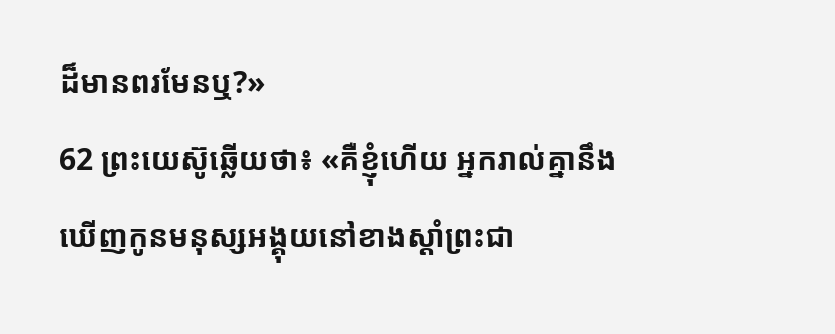ដ៏មានពរមែនឬ?»
62 ព្រះយេស៊ូឆ្លើយថា៖ «គឺខ្ញុំហើយ អ្នករាល់គ្នានឹងឃើញកូនមនុស្សអង្គុយនៅខាងស្ដាំព្រះជា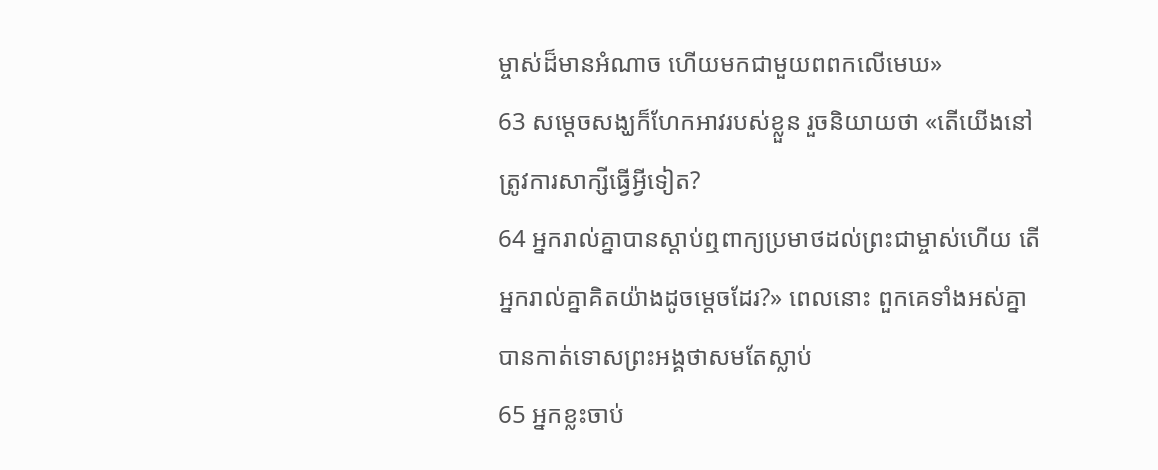ម្ចាស់ដ៏មានអំណាច ហើយមកជាមួយពពកលើមេឃ»
63 សម្ដេចសង្ឃក៏ហែកអាវរបស់ខ្លួន រួចនិយាយថា «តើយើងនៅត្រូវការសាក្សីធ្វើអ្វីទៀត?
64 អ្នករាល់គ្នាបានស្ដាប់ឮពាក្យប្រមាថដល់ព្រះជាម្ចាស់ហើយ តើអ្នករាល់គ្នាគិតយ៉ាងដូចម្ដេចដែរ?» ពេលនោះ ពួកគេទាំងអស់គ្នាបានកាត់ទោសព្រះអង្គថាសមតែស្លាប់
65 អ្នកខ្លះចាប់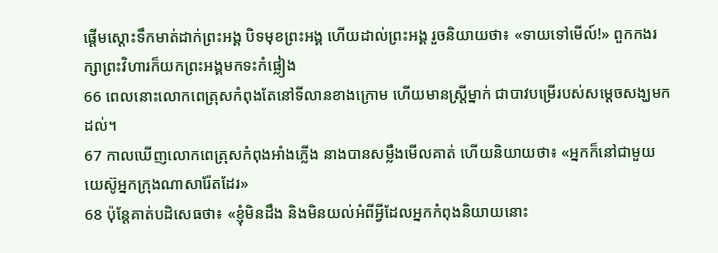ផ្ដើមស្ដោះទឹកមាត់ដាក់ព្រះអង្គ បិទមុខព្រះអង្គ ហើយដាល់ព្រះអង្គ រួចនិយាយថា៖ «ទាយទៅមើល៍!» ពួកកងរក្សាព្រះវិហារក៏យកព្រះអង្គមកទះកំផ្លៀង
66 ពេលនោះលោកពេត្រុសកំពុងតែនៅទីលានខាងក្រោម ហើយមានស្ដ្រីម្នាក់ ជាបាវបម្រើរបស់សម្ដេចសង្ឃមកដល់។
67 កាលឃើញលោកពេត្រុសកំពុងអាំងភ្លើង នាងបានសម្លឹងមើលគាត់ ហើយនិយាយថា៖ «អ្នកក៏នៅជាមួយយេស៊ូអ្នកក្រុងណាសារ៉ែតដែរ»
68 ប៉ុន្ដែគាត់បដិសេធថា៖ «ខ្ញុំមិនដឹង និងមិនយល់អំពីអ្វីដែលអ្នកកំពុងនិយាយនោះ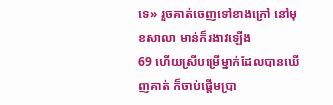ទេ» រួចគាត់ចេញទៅខាងក្រៅ នៅមុខសាលា មាន់ក៏រងាវឡើង
69 ហើយស្រីបម្រើម្នាក់ដែលបានឃើញគាត់ ក៏ចាប់ផ្ដើមប្រា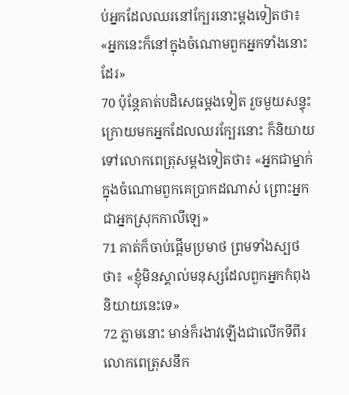ប់អ្នកដែលឈរនៅក្បែរនោះម្ដងទៀតថា៖ «អ្នកនេះក៏នៅក្នុងចំណោមពួកអ្នកទាំងនោះដែរ»
70 ប៉ុន្ដែគាត់បដិសេធម្ដងទៀត រួចមួយសន្ទុះក្រោយមកអ្នកដែលឈរក្បែរនោះ ក៏និយាយទៅលោកពេត្រុសម្ដងទៀតថា៖ «អ្នកជាម្នាក់ក្នុងចំណោមពួកគេប្រាកដណាស់ ព្រោះអ្នកជាអ្នកស្រុកកាលីឡេ»
71 គាត់ក៏ចាប់ផ្ដើមប្រមាថ ព្រមទាំងស្បថថា៖ «ខ្ញុំមិនស្គាល់មនុស្សដែលពួកអ្នកកំពុងនិយាយនេះទេ»
72 ភ្លាមនោះ មាន់ក៏រងាវឡើងជាលើកទីពីរ លោកពេត្រុសនឹក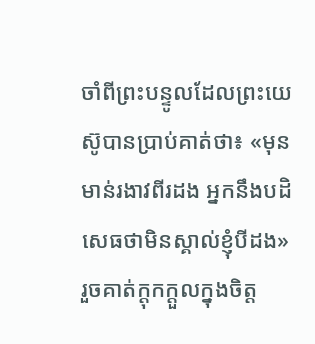ចាំពីព្រះបន្ទូលដែលព្រះយេស៊ូបានប្រាប់គាត់ថា៖ «មុនមាន់រងាវពីរដង អ្នកនឹងបដិសេធថាមិនស្គាល់ខ្ញុំបីដង» រួចគាត់ក្ដុកក្ដួលក្នុងចិត្ដ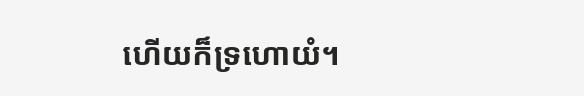ហើយក៏ទ្រហោយំ។